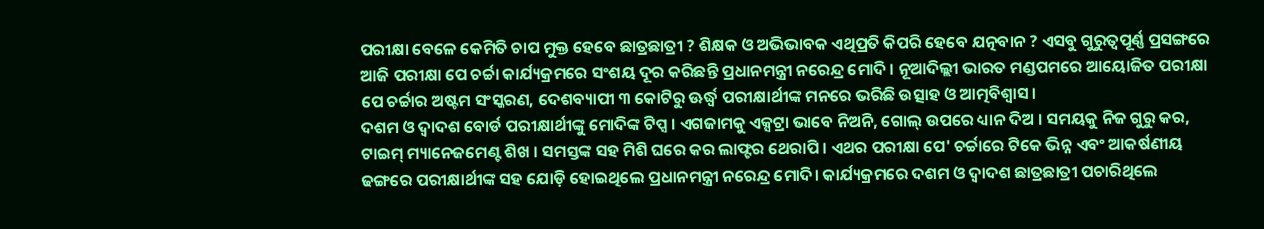ପରୀକ୍ଷା ବେଳେ କେମିତି ଚାପ ମୁକ୍ତ ହେବେ ଛାତ୍ରଛାତ୍ରୀ ? ଶିକ୍ଷକ ଓ ଅଭିଭାବକ ଏଥିପ୍ରତି କିପରି ହେବେ ଯତ୍ନବାନ ? ଏସବୁ ଗୁରୁତ୍ବପୂର୍ଣ୍ଣ ପ୍ରସଙ୍ଗରେ ଆଜି ପରୀକ୍ଷା ପେ ଚର୍ଚ୍ଚା କାର୍ଯ୍ୟକ୍ରମରେ ସଂଶୟ ଦୂର କରିଛନ୍ତି ପ୍ରଧାନମନ୍ତ୍ରୀ ନରେନ୍ଦ୍ର ମୋଦି । ନୂଆଦିଲ୍ଲୀ ଭାରତ ମଣ୍ଡପମରେ ଆୟୋଜିତ ପରୀକ୍ଷା ପେ ଚର୍ଚ୍ଚାର ଅଷ୍ଟମ ସଂସ୍କରଣ, ଦେଶବ୍ୟାପୀ ୩ କୋଟିରୁ ଊର୍ଦ୍ଧ୍ବ ପରୀକ୍ଷାର୍ଥୀଙ୍କ ମନରେ ଭରିଛି ଉତ୍ସାହ ଓ ଆତ୍ମବିଶ୍ବାସ।
ଦଶମ ଓ ଦ୍ବାଦଶ ବୋର୍ଡ ପରୀକ୍ଷାର୍ଥୀଙ୍କୁ ମୋଦିଙ୍କ ଟିପ୍ସ । ଏଗଜାମକୁ ଏକ୍ସଟ୍ରା ଭାବେ ନିଅନି, ଗୋଲ୍ ଉପରେ ଧ୍ୟାନ ଦିଅ । ସମୟକୁ ନିଜ ଗୁରୁ କର, ଟାଇମ୍ ମ୍ୟାନେଜମେଣ୍ଟ ଶିଖ । ସମସ୍ତଙ୍କ ସହ ମିଶି ଘରେ କର ଲାଫ୍ଟର ଥେରାପି । ଏଥର ପରୀକ୍ଷା ପେ' ଚର୍ଚ୍ଚାରେ ଟିକେ ଭିନ୍ନ ଏବଂ ଆକର୍ଷଣୀୟ ଢଙ୍ଗରେ ପରୀକ୍ଷାର୍ଥୀଙ୍କ ସହ ଯୋଡ଼ି ହୋଇଥିଲେ ପ୍ରଧାନମନ୍ତ୍ରୀ ନରେନ୍ଦ୍ର ମୋଦି। କାର୍ଯ୍ୟକ୍ରମରେ ଦଶମ ଓ ଦ୍ବାଦଶ ଛାତ୍ରଛାତ୍ରୀ ପଚାରିଥିଲେ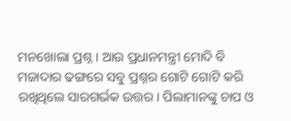ମନଖୋଲା ପ୍ରଶ୍ନ। ଆଉ ପ୍ରଧାନମନ୍ତ୍ରୀ ମୋଦି ବି ମଜାଦାର ଢଙ୍ଗରେ ସବୁ ପ୍ରଶ୍ନର ଗୋଟି ଗୋଟି କରି ରଖିଥିଲେ ସାରଗର୍ଭକ ଉତ୍ତର। ପିଲାମାନଙ୍କୁ ଚାପ ଓ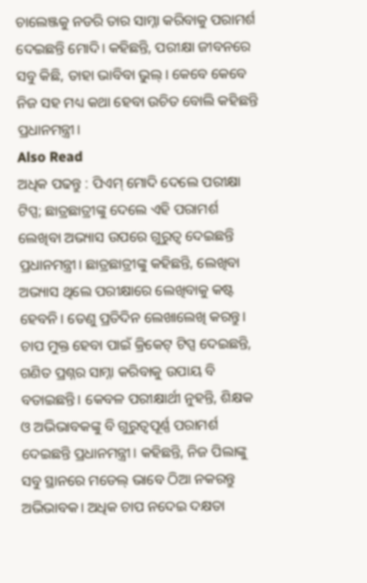ଚାଲେଞ୍ଜକୁ ନଡରି ତାର ସାମ୍ନା କରିବାକୁ ପରାମର୍ଶ ଦେଇଛନ୍ତି ମୋଦି। କହିଛନ୍ତି, ପରୀକ୍ଷା ଜୀବନରେ ସବୁ କିଛି, ତାହା ଭାବିବା ଭୁଲ୍। କେବେ କେବେ ନିଜ ସହ ମଧ୍ୟ କଥା ହେବା ଉଚିତ ବୋଲି କହିଛନ୍ତି ପ୍ରଧାନମନ୍ତ୍ରୀ।
Also Read
ଅଧିକ ପଢନ୍ତୁ : ପିଏମ୍ ମୋଦି ଦେଲେ ପରୀକ୍ଷା ଟିପ୍ସ; ଛାତ୍ରଛାତ୍ରୀଙ୍କୁ ଦେଲେ ଏହି ପରାମର୍ଶ
ଲେଖିବା ଅଭ୍ୟାସ ଉପରେ ଗୁରୁତ୍ବ ଦେଇଛନ୍ତି ପ୍ରଧାନମନ୍ତ୍ରୀ। ଛାତ୍ରଛାତ୍ରୀଙ୍କୁ କହିଛନ୍ତି, ଲେଖିବା ଅଭ୍ୟାସ ଥିଲେ ପରୀକ୍ଷାରେ ଲେଖିବାକୁ କଷ୍ଟ ହେବନି। ତେଣୁ ପ୍ରତିଦିନ ଲେଖାଲେଖି କରନ୍ତୁ। ଚାପ ମୁକ୍ତ ହେବା ପାଇଁ କ୍ରିକେଟ୍ ଟିପ୍ସ ଦେଇଛନ୍ତି, ଗଣିତ ପ୍ରଶ୍ନର ସାମ୍ନା କରିବାକୁ ଉପାୟ ବି ବତାଇଛନ୍ତି। କେବଳ ପରୀକ୍ଷାର୍ଥୀ ନୁହନ୍ତି, ଶିକ୍ଷକ ଓ ଅଭିଭାବକଙ୍କୁ ବି ଗୁରୁତ୍ବପୂର୍ଣ୍ଣ ପରାମର୍ଶ ଦେଇଛନ୍ତି ପ୍ରଧାନମନ୍ତ୍ରୀ। କହିଛନ୍ତି, ନିଜ ପିଲାଙ୍କୁ ସବୁ ସ୍ଥାନରେ ମଡେଲ୍ ଭାବେ ଠିଆ ନକରନ୍ତୁ ଅଭିଭାବକ। ଅଧିକ ଚାପ ନଦେଇ ଦକ୍ଷତା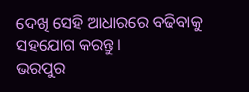ଦେଖି ସେହି ଆଧାରରେ ବଢିବାକୁ ସହଯୋଗ କରନ୍ତୁ।
ଭରପୁର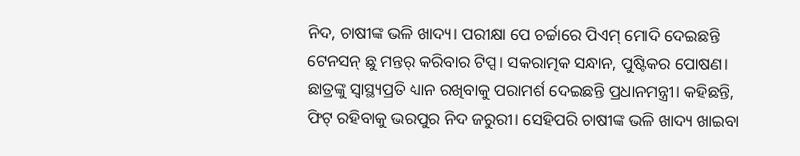ନିଦ, ଚାଷୀଙ୍କ ଭଳି ଖାଦ୍ୟ। ପରୀକ୍ଷା ପେ ଚର୍ଚ୍ଚାରେ ପିଏମ୍ ମୋଦି ଦେଇଛନ୍ତି ଟେନସନ୍ ଛୁ ମନ୍ତର୍ କରିବାର ଟିପ୍ସ। ସକରାତ୍ମକ ସନ୍ଧାନ, ପୁଷ୍ଟିକର ପୋଷଣ। ଛାତ୍ରଙ୍କୁ ସ୍ବାସ୍ଥ୍ୟପ୍ରତି ଧ୍ୟାନ ରଖିବାକୁ ପରାମର୍ଶ ଦେଇଛନ୍ତି ପ୍ରଧାନମନ୍ତ୍ରୀ। କହିଛନ୍ତି, ଫିଟ୍ ରହିବାକୁ ଭରପୁର ନିଦ ଜରୁରୀ। ସେହିପରି ଚାଷୀଙ୍କ ଭଳି ଖାଦ୍ୟ ଖାଇବା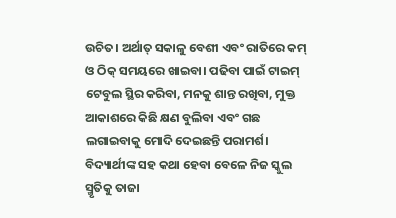ଉଚିତ। ଅର୍ଥାତ୍ ସକାଳୁ ବେଶୀ ଏବଂ ରାତିରେ କମ୍ ଓ ଠିକ୍ ସମୟରେ ଖାଇବା। ପଢିବା ପାଇଁ ଟାଇମ୍ ଟେବୁଲ ସ୍ଥିର କରିବା, ମନକୁ ଶାନ୍ତ ରଖିବା, ମୁକ୍ତ ଆକାଶରେ କିଛି କ୍ଷଣ ବୁଲିବା ଏବଂ ଗଛ ଲଗାଇବାକୁ ମୋଦି ଦେଇଛନ୍ତି ପରାମର୍ଶ।
ବିଦ୍ୟାର୍ଥୀଙ୍କ ସହ କଥା ହେବା ବେଳେ ନିଜ ସ୍କୁଲ ସ୍ମୃତିକୁ ତାଜା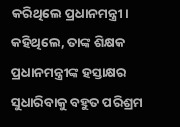କରିଥିଲେ ପ୍ରଧାନମନ୍ତ୍ରୀ। କହିଥିଲେ, ତାଙ୍କ ଶିକ୍ଷକ ପ୍ରଧାନମନ୍ତ୍ରୀଙ୍କ ହସ୍ତାକ୍ଷର ସୁଧାରିବାକୁ ବହୁତ ପରିଶ୍ରମ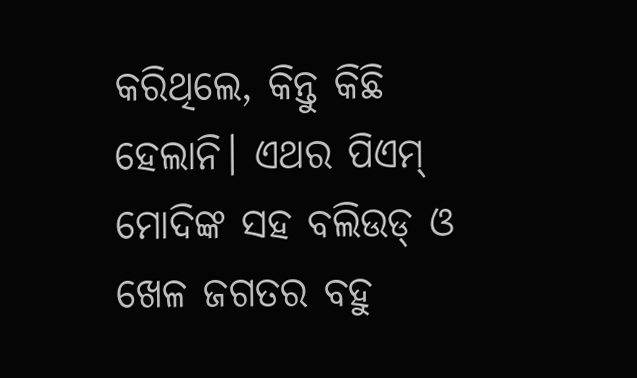କରିଥିଲେ, କିନ୍ତୁ କିଛି ହେଲାନି। ଏଥର ପିଏମ୍ ମୋଦିଙ୍କ ସହ ବଲିଉଡ୍ ଓ ଖେଳ ଜଗତର ବହୁ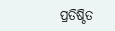ପ୍ରତିଷ୍ଠିତ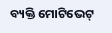ବ୍ୟକ୍ତି ମୋଟିଭେଟ୍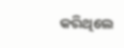କରିଥିଲେ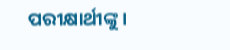ପରୀକ୍ଷାର୍ଥୀଙ୍କୁ।